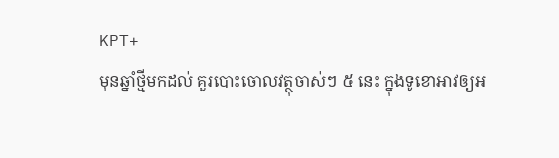KPT+
មុនឆ្នាំថ្មីមកដល់ គួរបោះចោលវត្ថុចាស់ៗ ៥ នេះ ក្នុងទូខោអាវឲ្យអ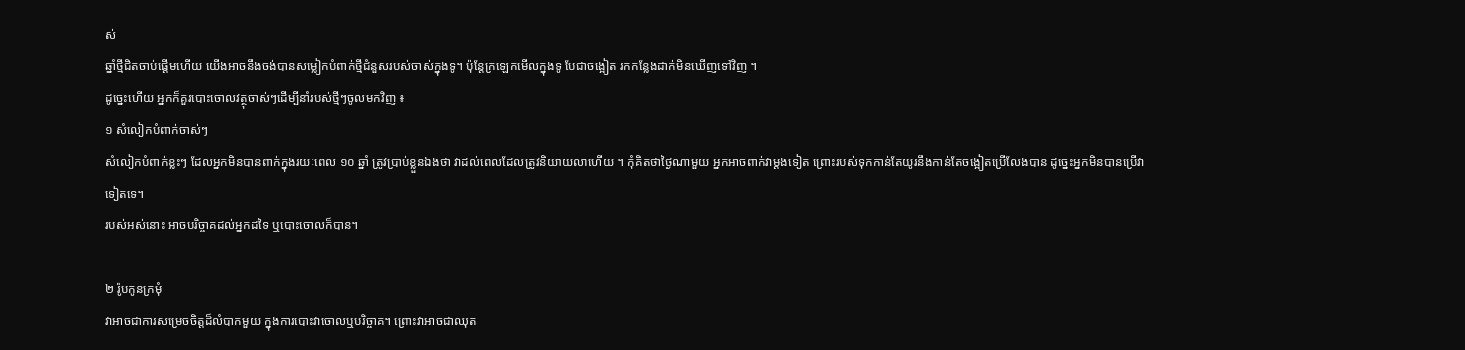ស់
ឆ្នាំថ្មីជិតចាប់ផ្តើមហើយ យើងអាចនឹងចង់បានសម្លៀកបំពាក់ថ្មីជំនួសរបស់ចាស់ក្នុងទូ។ ប៉ុន្តែក្រឡេកមើលក្នុងទូ បែជាចង្អៀត រកកន្លែងដាក់មិនឃើញទៅវិញ ។
ដូច្នេះហើយ អ្នកក៏គួរបោះចោលវត្ថុចាស់ៗដើម្បីនាំរបស់ថ្មីៗចូលមកវិញ ៖
១ សំលៀកបំពាក់ចាស់ៗ
សំលៀកបំពាក់ខ្លះៗ ដែលអ្នកមិនបានពាក់ក្នុងរយៈពេល ១០ ឆ្នាំ ត្រូវប្រាប់ខ្លួនឯងថា វាដល់ពេលដែលត្រូវនិយាយលាហើយ ។ កុំគិតថាថ្ងៃណាមួយ អ្នកអាចពាក់វាម្ដងទៀត ព្រោះរបស់ទុកកាន់តែយូរនឹងកាន់តែចង្អៀតប្រើលែងបាន ដូច្នេះអ្នកមិនបានប្រើវាទៀតទេ។
របស់អស់នោះ អាចបរិច្ចាគដល់អ្នកដទៃ ឬបោះចោលក៏បាន។

២ រ៉ូបកូនក្រមុំ
វាអាចជាការសម្រេចចិត្តដ៏លំបាកមួយ ក្នុងការបោះវាចោលឬបរិច្ចាគ។ ព្រោះវាអាចជាឈុត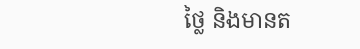ថ្លៃ និងមានត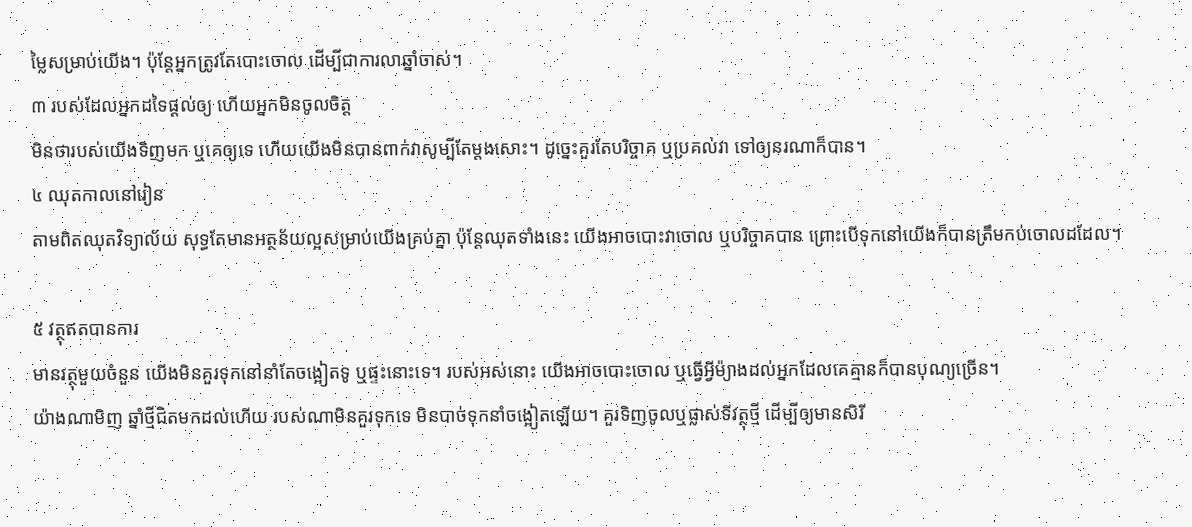ម្លៃសម្រាប់យើង។ ប៉ុន្តែអ្នកត្រូវតែបោះចោល ដើម្បីជាការលាឆ្នាំចាស់។
៣ របស់ដែលអ្នកដទៃផ្ដល់ឲ្យ ហើយអ្នកមិនចូលចិត្ត
មិនថារបស់យើងទិញមក ឬគេឲ្យទេ ហើយយើងមិនបានពាក់វាសូម្បីតែម្ដងសោះ។ ដូច្នេះគួរតែបរិច្ចាគ ឬប្រគល់វា ទៅឲ្យនរណាក៏បាន។
៤ ឈុតកាលនៅរៀន
តាមពិតឈុតវិទ្យាល័យ សុទ្ធតែមានអត្ថន័យល្អសម្រាប់យើងគ្រប់គ្នា ប៉ុន្តែឈុតទាំងនេះ យើងអាចបោះវាចោល ឬបរិច្ចាគបាន ព្រោះបើទុកនៅយើងក៏បានត្រឹមកប់ចោលដដែល។

៥ វត្ថុឥតបានការ
មានវត្ថុមួយចំនួន យើងមិនគួរទុកនៅនាំតែចង្អៀតទូ ឬផ្ទះនោះទេ។ របស់អស់នោះ យើងអាចបោះចោល ឬធ្វើអ្វីម៉្យាងដល់អ្នកដែលគេគ្មានក៏បានបុណ្យច្រើន។
យ៉ាងណាមិញ ឆ្នាំថ្មីជិតមកដល់ហើយ របស់ណាមិនគួរទុកទេ មិនបាច់ទុកនាំចង្អៀតឡើយ។ គួរទិញចូលឬផ្លាស់ទីវត្ថុថ្មី ដើម្បីឲ្យមានសិរី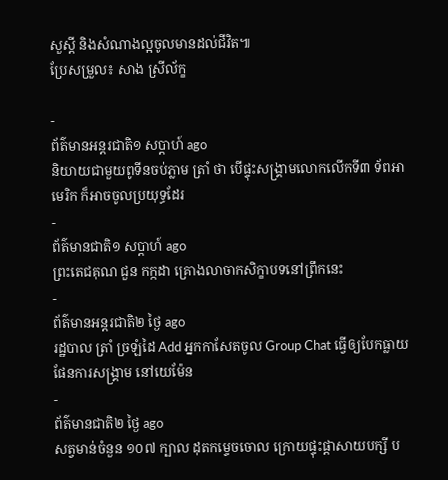សួស្ដី និងសំណាងល្អចូលមានដល់ជីវិត៕
ប្រែសម្រួល៖ សាង ស្រីល័ក្ខ

-
ព័ត៌មានអន្ដរជាតិ១ សប្តាហ៍ ago
និយាយជាមួយពូទីនចប់ភ្លាម ត្រាំ ថា បើផ្ទុះសង្គ្រាមលោកលើកទី៣ ទ័ពអាមេរិក ក៏អាចចូលប្រយុទ្ធដែរ
-
ព័ត៌មានជាតិ១ សប្តាហ៍ ago
ព្រះតេជគុណ ជួន កក្កដា គ្រោងលាចាកសិក្ខាបទនៅព្រឹកនេះ
-
ព័ត៌មានអន្ដរជាតិ២ ថ្ងៃ ago
រដ្ឋបាល ត្រាំ ច្រឡំដៃ Add អ្នកកាសែតចូល Group Chat ធ្វើឲ្យបែកធ្លាយផែនការសង្គ្រាម នៅយេម៉ែន
-
ព័ត៌មានជាតិ២ ថ្ងៃ ago
សត្វមាន់ចំនួន ១០៧ ក្បាល ដុតកម្ទេចចោល ក្រោយផ្ទុះផ្ដាសាយបក្សី ប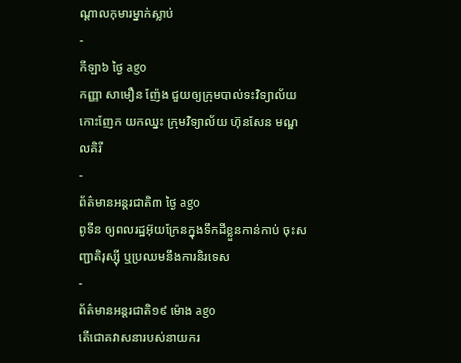ណ្តាលកុមារម្នាក់ស្លាប់
-
កីឡា៦ ថ្ងៃ ago
កញ្ញា សាមឿន ញ៉ែង ជួយឲ្យក្រុមបាល់ទះវិទ្យាល័យកោះញែក យកឈ្នះ ក្រុមវិទ្យាល័យ ហ៊ុនសែន មណ្ឌលគិរី
-
ព័ត៌មានអន្ដរជាតិ៣ ថ្ងៃ ago
ពូទីន ឲ្យពលរដ្ឋអ៊ុយក្រែនក្នុងទឹកដីខ្លួនកាន់កាប់ ចុះសញ្ជាតិរុស្ស៊ី ឬប្រឈមនឹងការនិរទេស
-
ព័ត៌មានអន្ដរជាតិ១៩ ម៉ោង ago
តើជោគវាសនារបស់នាយករ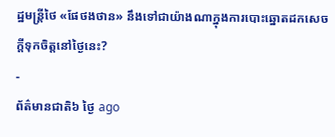ដ្ឋមន្ត្រីថៃ «ផែថងថាន» នឹងទៅជាយ៉ាងណាក្នុងការបោះឆ្នោតដកសេចក្តីទុកចិត្តនៅថ្ងៃនេះ?
-
ព័ត៌មានជាតិ៦ ថ្ងៃ ago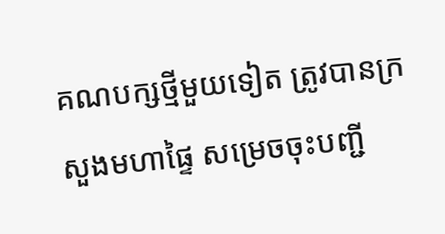គណបក្សថ្មីមួយទៀត ត្រូវបានក្រសួងមហាផ្ទៃ សម្រេចចុះបញ្ជី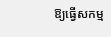ឱ្យធ្វើសកម្ម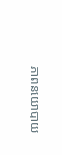ភាពនយោបាយ